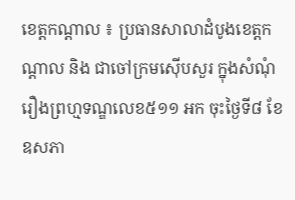ខេត្តកណ្ដាល ៖ ប្រធានសាលាដំបូងខេត្តកណ្ដាល និង ជាចៅក្រមស៊េីបសួរ ក្នុងសំណុំរឿងព្រហ្មទណ្ឌលេខ៥១១ អក ចុះថ្ងៃទី៨ ខែឧសភា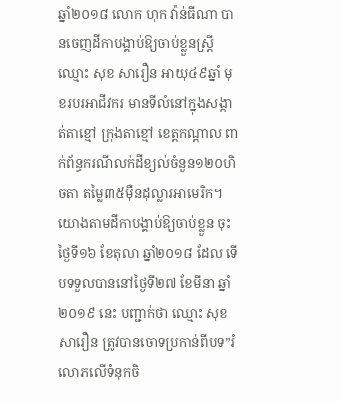ឆ្នាំ២០១៨ លោក ហុក វ៉ាន់ធីណា បានចេញដីកាបង្គាប់ឱ្យចាប់ខ្លួនស្ត្រីឈ្មោះ សុខ សារឿន អាយុ៤៩ឆ្នាំ មុខរបរអាជីវករ មានទីលំនៅក្នុងសង្កាត់តាខ្មៅ ក្រុងតាខ្មៅ ខេត្តកណ្ដាល ពាក់ព័ន្ធករណីលក់ដីខ្យល់ចំនួន១២០ហិចតា តម្លៃ៣៥ម៉ឺនដុល្លារអាមេរិក។
យោងតាមដីកាបង្គាប់ឱ្យចាប់ខ្លួន ចុះថ្ងៃទី១៦ ខែតុលា ឆ្នាំ២០១៨ ដែល ទេីបទទួលបាននៅថ្ងៃទី២៧ ខែមីនា ឆ្នាំ២០១៩ នេះ បញ្ជាក់ថា ឈ្មោះ សុខ សារឿន ត្រូវបានចោទប្រកាន់ពីបទ”រំលោភលើទំនុកចិ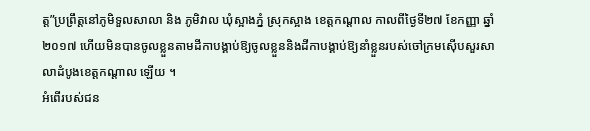ត្ត”ប្រព្រឹត្តនៅភូមិទួលសាលា និង ភូមិវាល ឃុំស្អាងភ្នំ ស្រុកស្អាង ខេត្តកណ្ដាល កាលពីថ្ងៃទី២៧ ខែកញ្ញា ឆ្នាំ២០១៧ ហើយមិនបានចូលខ្លួនតាមដីកាបង្គាប់ឱ្យចូលខ្លួននិងដីកាបង្គាប់ឱ្យនាំខ្លួនរបស់ចៅក្រមស៊េីបសួរសាលាដំបូងខេត្តកណ្ដាល ឡេីយ ។
អំពើរបស់ជន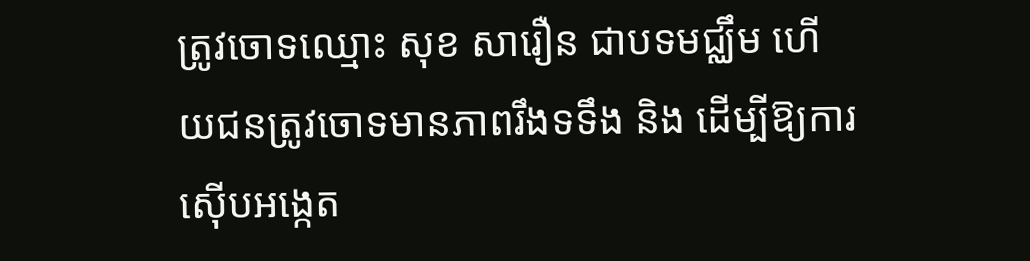ត្រូវចោទឈ្មោះ សុខ សារឿន ជាបទមជ្ឈឹម ហើយជនត្រូវចោទមានភាពរឹងទទឹង និង ដេីម្បីឱ្យការស៊ើបអង្កេត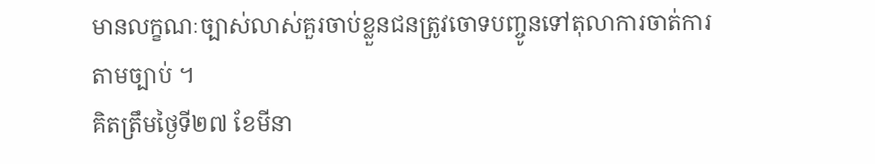មានលក្ខណៈច្បាស់លាស់គួរចាប់ខ្លួនជនត្រូវចោទបញ្ចូនទៅតុលាការចាត់ការតាមច្បាប់ ។
គិតត្រឹមថ្ងៃទី២៧ ខែមីនា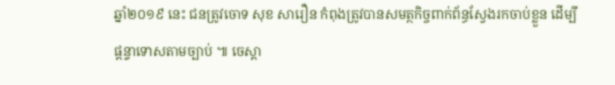ឆ្នាំ២០១៩ នេះ ជនត្រូវចោទ សុខ សារឿន កំពុងត្រូវបានសមត្ថកិច្ចពាក់ព័ន្ធស្វែងរកចាប់ខ្លួន ដេីម្បីផ្តន្ទាទោសតាមច្បាប់ ៕ ចេស្តា